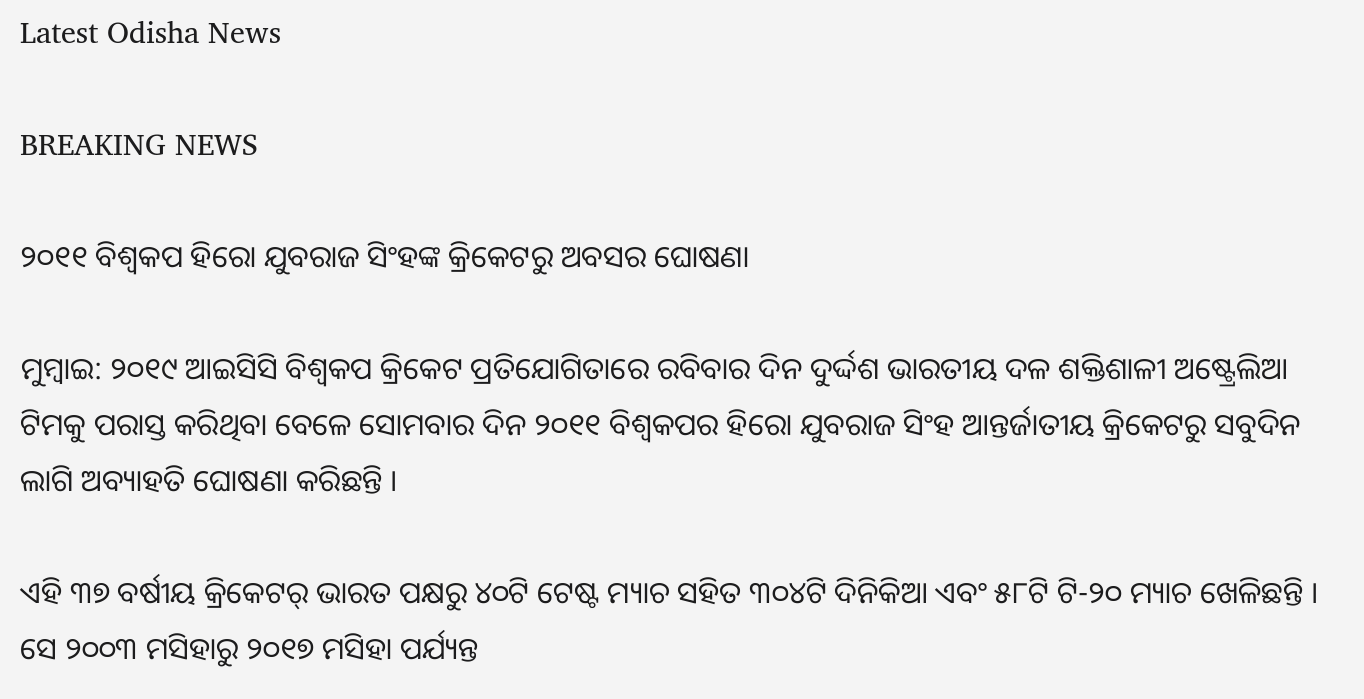Latest Odisha News

BREAKING NEWS

୨୦୧୧ ବିଶ୍ୱକପ ହିରୋ ଯୁବରାଜ ସିଂହଙ୍କ କ୍ରିକେଟରୁ ଅବସର ଘୋଷଣା

ମୁମ୍ବାଇ: ୨୦୧୯ ଆଇସିସି ବିଶ୍ୱକପ କ୍ରିକେଟ ପ୍ରତିଯୋଗିତାରେ ରବିବାର ଦିନ ଦୁର୍ଦ୍ଦଶ ଭାରତୀୟ ଦଳ ଶକ୍ତିଶାଳୀ ଅଷ୍ଟ୍ରେଲିଆ ଟିମକୁ ପରାସ୍ତ କରିଥିବା ବେଳେ ସୋମବାର ଦିନ ୨୦୧୧ ବିଶ୍ୱକପର ହିରୋ ଯୁବରାଜ ସିଂହ ଆନ୍ତର୍ଜାତୀୟ କ୍ରିକେଟରୁ ସବୁଦିନ ଲାଗି ଅବ୍ୟାହତି ଘୋଷଣା କରିଛନ୍ତି ।

ଏହି ୩୭ ବର୍ଷୀୟ କ୍ରିକେଟର୍ ଭାରତ ପକ୍ଷରୁ ୪୦ଟି ଟେଷ୍ଟ ମ୍ୟାଚ ସହିତ ୩୦୪ଟି ଦିନିକିଆ ଏବଂ ୫୮ଟି ଟି-୨୦ ମ୍ୟାଚ ଖେଳିଛନ୍ତି । ସେ ୨୦୦୩ ମସିହାରୁ ୨୦୧୭ ମସିହା ପର୍ଯ୍ୟନ୍ତ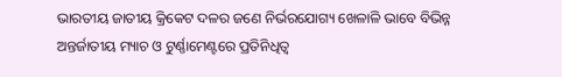ଭାରତୀୟ ଜାତୀୟ କ୍ରିକେଟ ଦଳର ଜଣେ ନିର୍ଭରଯୋଗ୍ୟ ଖେଳାଳି ଭାବେ ବିଭିନ୍ନ ଅନ୍ତର୍ଜାତୀୟ ମ୍ୟାଚ ଓ ଟୁର୍ଣ୍ଣାମେଣ୍ଟରେ ପ୍ରତିନିଧିତ୍ୱ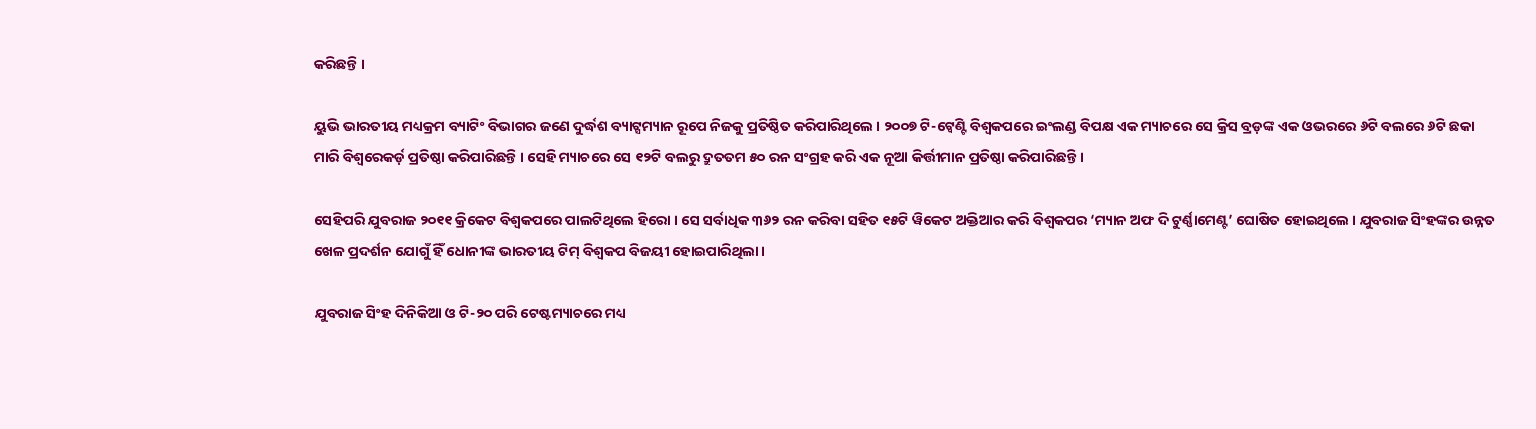କରିଛନ୍ତି ।

ୟୁଭି ଭାରତୀୟ ମଧ୍ୟକ୍ରମ ବ୍ୟାଟିଂ ବିଭାଗର ଜଣେ ଦୁର୍ଦ୍ଧଶ ବ୍ୟାଟ୍ସମ୍ୟାନ ରୂପେ ନିଜକୁ ପ୍ରତିଷ୍ଠିତ କରିପାରିଥିଲେ । ୨୦୦୭ ଟି-ଟ୍ୱେଣ୍ଟି ବିଶ୍ୱକପରେ ଇଂଲଣ୍ଡ ବିପକ୍ଷ ଏକ ମ୍ୟାଚରେ ସେ କ୍ରିସ ବ୍ରଡ଼ଙ୍କ ଏକ ଓଭରରେ ୬ଟି ବଲରେ ୬ଟି ଛକା ମାରି ବିଶ୍ୱରେକର୍ଡ଼ ପ୍ରତିଷ୍ଠା କରିପାରିଛନ୍ତି । ସେହି ମ୍ୟାଚରେ ସେ ୧୨ଟି ବଲରୁ ଦ୍ରୁତତମ ୫୦ ରନ ସଂଗ୍ରହ କରି ଏକ ନୂଆ କିର୍ତ୍ତୀମାନ ପ୍ରତିଷ୍ଠା କରିପାରିଛନ୍ତି ।

ସେହିପରି ଯୁବରାଜ ୨୦୧୧ କ୍ରିକେଟ ବିଶ୍ୱକପରେ ପାଲଟିଥିଲେ ହିରୋ । ସେ ସର୍ବାଧିକ ୩୬୨ ରନ କରିବା ସହିତ ୧୫ଟି ୱିକେଟ ଅକ୍ତିଆର କରି ବିଶ୍ୱକପର ‘ମ୍ୟାନ ଅଫ ଦି ଟୁର୍ଣ୍ଣାମେଣ୍ଟ’ ଘୋଷିତ ହୋଇଥିଲେ । ଯୁବରାଜ ସିଂହଙ୍କର ଉନ୍ନତ ଖେଳ ପ୍ରଦର୍ଶନ ଯୋଗୁଁ ହିଁ ଧୋନୀଙ୍କ ଭାରତୀୟ ଟିମ୍ ବିଶ୍ୱକପ ବିଜୟୀ ହୋଇପାରିଥିଲା ।

ଯୁବରାଜ ସିଂହ ଦିନିକିଆ ଓ ଟି-୨୦ ପରି ଟେଷ୍ଟମ୍ୟାଚରେ ମଧ୍ୟ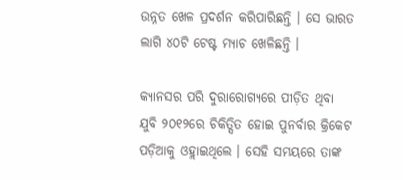ଉନ୍ନତ ଖେଳ ପ୍ରଦର୍ଶନ କରିପାରିଛନ୍ତି । ସେ ଭାରତ ଲାଗି ୪୦ଟି ଟେଷ୍ଟ ମ୍ୟାଚ ଖେଳିଛନ୍ତି ।

କ୍ୟାନସର ପରି ଦୁରାରୋଗ୍ୟରେ ପୀଡ଼ିତ ଥିବା ଯୁବି ୨୦୧୨ରେ ଚିକିତ୍ସିତ ହୋଇ ପୁନର୍ବାର କ୍ରିକେଟ ପଡ଼ିଆକୁ ଓହ୍ଲାଇଥିଲେ । ସେହି ସମୟରେ ତାଙ୍କ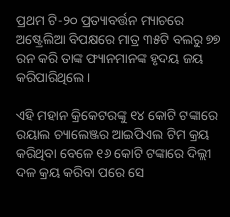ପ୍ରଥମ ଟି-୨୦ ପ୍ରତ୍ୟାବର୍ତ୍ତନ ମ୍ୟାଚରେ ଅଷ୍ଟ୍ରେଲିଆ ବିପକ୍ଷରେ ମାତ୍ର ୩୫ଟି ବଲରୁ ୭୭ ରନ କରି ତାଙ୍କ ଫ୍ୟାନମାନଙ୍କ ହୃଦୟ ଜୟ କରିପାରିଥିଲେ ।

ଏହି ମହାନ କ୍ରିକେଟରଙ୍କୁ ୧୪ କୋଟି ଟଙ୍କାରେ ରୟାଲ ଚ୍ୟାଲେଞ୍ଜର ଆଇପିଏଲ ଟିମ କ୍ରୟ କରିଥିବା ବେଳେ ୧୬ କୋଟି ଟଙ୍କାରେ ଦିଲ୍ଲୀ ଦଳ କ୍ରୟ କରିବା ପରେ ସେ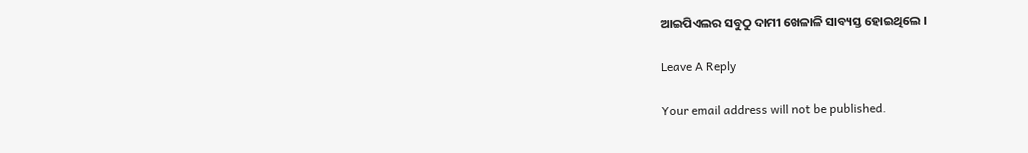ଆଇପିଏଲର ସବୁଠୁ ଦାମୀ ଖେଳାଳି ସାବ୍ୟସ୍ତ ହୋଇଥିଲେ ।

Leave A Reply

Your email address will not be published.